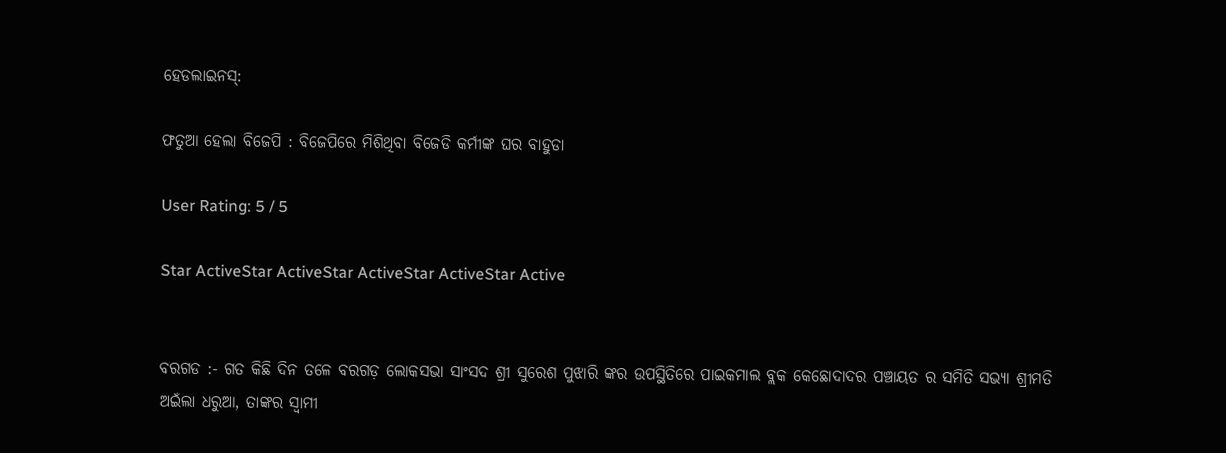ହେଡଲାଇନସ୍:

ଫତୁଆ ହେଲା ବିଜେପି : ବିଜେପିରେ ମିଶିଥିବା ବିଜେଡି କର୍ମୀଙ୍କ ଘର ବାହୁଡା

User Rating: 5 / 5

Star ActiveStar ActiveStar ActiveStar ActiveStar Active


ବରଗଡ :- ଗତ କିଛି ଦିନ ତଳେ ବରଗଡ଼ ଲୋକସଭା ସାଂସଦ ଶ୍ରୀ ସୁରେଶ ପୁଝାରି ଙ୍କର ଉପସ୍ଥିତିରେ ପାଇକମାଲ ବ୍ଲକ କେଛୋଦାଦର ପଞ୍ଚାୟତ ର ସମିତି ସଭ୍ୟା ଶ୍ରୀମତି ଅଇଁଲା ଧରୁଆ, ତାଙ୍କର ସ୍ୱାମୀ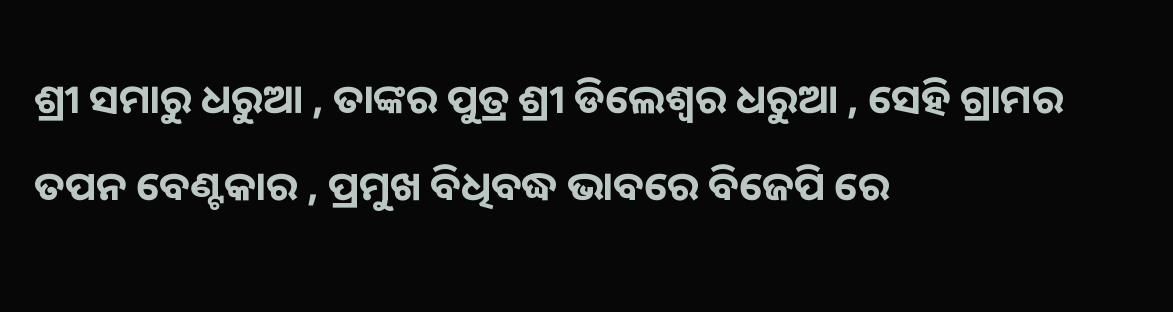ଶ୍ରୀ ସମାରୁ ଧରୁଆ , ତାଙ୍କର ପୁତ୍ର ଶ୍ରୀ ଡିଲେଶ୍ୱର ଧରୁଆ , ସେହି ଗ୍ରାମର ତପନ ବେଣ୍ଟକାର , ପ୍ରମୁଖ ବିଧିବଦ୍ଧ ଭାବରେ ବିଜେପି ରେ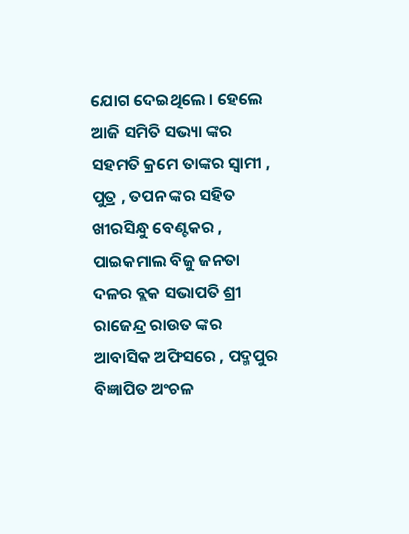ଯୋଗ ଦେଇଥିଲେ । ହେଲେ ଆଜି ସମିତି ସଭ୍ୟା ଙ୍କର ସହମତି କ୍ରମେ ତାଙ୍କର ସ୍ୱାମୀ , ପୁତ୍ର , ତପନ ଙ୍କର ସହିତ ଖୀରସିନ୍ଧୁ ବେଣ୍ଟକର , ପାଇକମାଲ ବିଜୁ ଜନତା ଦଳର ବ୍ଲକ ସଭାପତି ଶ୍ରୀ ରାଜେନ୍ଦ୍ର ରାଉତ ଙ୍କର ଆବାସିକ ଅଫିସରେ , ପଦ୍ମପୁର ବିଜ୍ଞାପିତ ଅଂଚଳ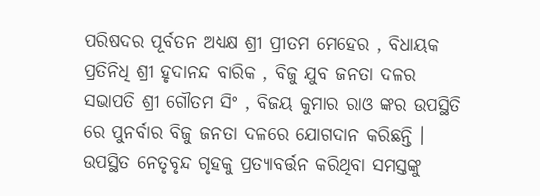ପରିଷଦର ପୂର୍ବତନ ଅଧ୍ୟକ୍ଷ ଶ୍ରୀ ପ୍ରୀତମ ମେହେର , ବିଧାୟକ ପ୍ରତିନିଧି ଶ୍ରୀ ହୃଦାନନ୍ଦ ବାରିକ , ବିଜୁ ଯୁବ ଜନତା ଦଳର ସଭାପତି ଶ୍ରୀ ଗୌତମ ସିଂ , ବିଜୟ କୁମାର ରାଓ ଙ୍କର ଉପସ୍ଥିତି ରେ ପୁନର୍ବାର ବିଜୁ ଜନତା ଦଳରେ ଯୋଗଦାନ କରିଛନ୍ତି । ଉପସ୍ଥିତ ନେତୃବୃନ୍ଦ ଗୃହକୁ ପ୍ରତ୍ୟାବର୍ତ୍ତନ କରିଥିବା ସମସ୍ତଙ୍କୁ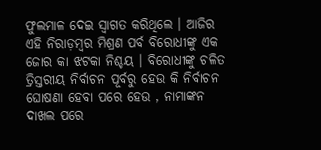ଫୁଲମାଳ ଦେଇ ସ୍ୱାଗତ କରିଥିଲେ । ଆଜିର ଏହି ନିରାଡ଼ମ୍ବର ମିଶ୍ରଣ ପର୍ବ ବିରୋଧୀଙ୍କୁ ଏକ ଜୋର କା ଝଟକା ନିଶ୍ଚୟ । ବିରୋଧୀଙ୍କୁ ଚଳିତ ତ୍ରିସ୍ତରୀୟ ନିର୍ବାଚନ ପୂର୍ବରୁ ହେଉ କି ନିର୍ବାଚନ ଘୋଷଣା ହେବା ପରେ ହେଉ , ନାମାଙ୍କନ ଦାଖଲ ପରେ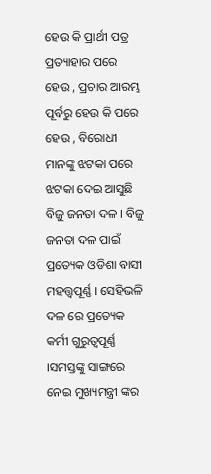ହେଉ କି ପ୍ରାର୍ଥୀ ପତ୍ର ପ୍ରତ୍ୟାହାର ପରେ ହେଉ , ପ୍ରଚାର ଆରମ୍ଭ ପୂର୍ବରୁ ହେଉ କି ପରେ ହେଉ , ବିରୋଧୀ ମାନଙ୍କୁ ଝଟକା ପରେ ଝଟକା ଦେଇ ଆସୁଛି ବିଜୁ ଜନତା ଦଳ । ବିଜୁ ଜନତା ଦଳ ପାଇଁ ପ୍ରତ୍ୟେକ ଓଡିଶା ବାସୀ ମହତ୍ତ୍ୱପୂର୍ଣ୍ଣ । ସେହିଭଳି ଦଳ ରେ ପ୍ରତ୍ୟେକ କର୍ମୀ ଗୁରୁତ୍ବପୂର୍ଣ୍ଣ ।ସମସ୍ତଙ୍କୁ ସାଙ୍ଗରେ ନେଇ ମୁଖ୍ୟମନ୍ତ୍ରୀ ଙ୍କର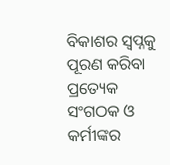ବିକାଶର ସ୍ୱପ୍ନକୁ ପୂରଣ କରିବା ପ୍ରତ୍ୟେକ ସଂଗଠକ ଓ କର୍ମୀଙ୍କର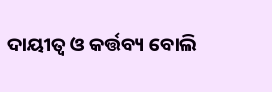ଦାୟୀତ୍ୱ ଓ କର୍ତ୍ତବ୍ୟ ବୋଲି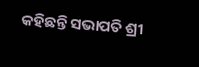କହିଛନ୍ତି ସଭାପତି ଶ୍ରୀ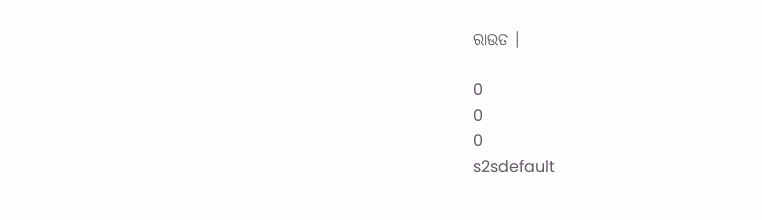ରାଉତ ।

0
0
0
s2sdefault